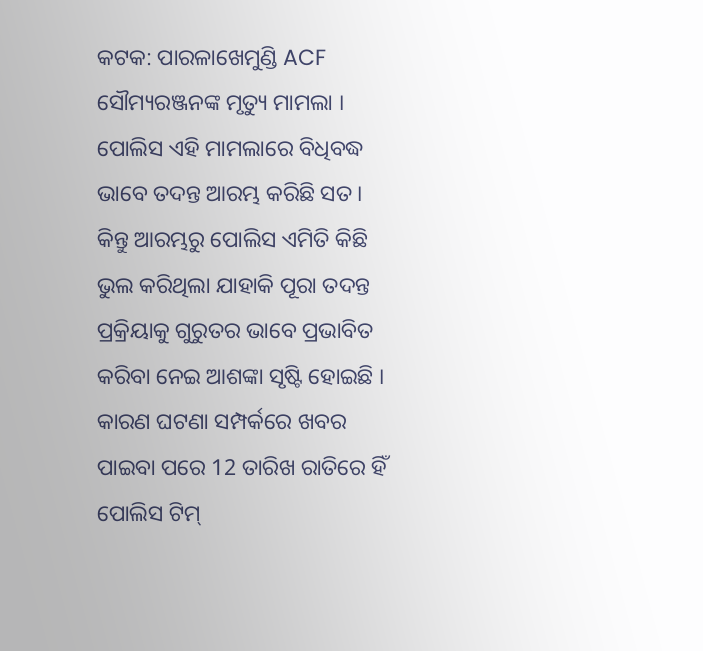କଟକ: ପାରଳାଖେମୁଣ୍ଡି ACF ସୌମ୍ୟରଞ୍ଜନଙ୍କ ମୃତ୍ୟୁ ମାମଲା । ପୋଲିସ ଏହି ମାମଲାରେ ବିଧିବଦ୍ଧ ଭାବେ ତଦନ୍ତ ଆରମ୍ଭ କରିଛି ସତ । କିନ୍ତୁ ଆରମ୍ଭରୁ ପୋଲିସ ଏମିତି କିଛି ଭୁଲ କରିଥିଲା ଯାହାକି ପୂରା ତଦନ୍ତ ପ୍ରକ୍ରିୟାକୁ ଗୁରୁତର ଭାବେ ପ୍ରଭାବିତ କରିବା ନେଇ ଆଶଙ୍କା ସୃଷ୍ଟି ହୋଇଛି । କାରଣ ଘଟଣା ସମ୍ପର୍କରେ ଖବର ପାଇବା ପରେ 12 ତାରିଖ ରାତିରେ ହିଁ ପୋଲିସ ଟିମ୍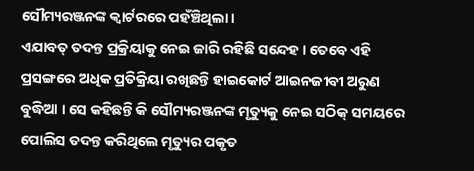ସୌମ୍ୟରଞ୍ଜନଙ୍କ କ୍ବାର୍ଟରରେ ପହଁଞ୍ଚିଥିଲା ।
ଏଯାବତ୍ ତଦନ୍ତ ପ୍ରକ୍ରିୟାକୁ ନେଇ ଜାରି ରହିଛି ସନ୍ଦେହ । ତେବେ ଏହି ପ୍ରସଙ୍ଗରେ ଅଧିକ ପ୍ରତିକ୍ରିୟା ରଖିଛନ୍ତି ହାଇକୋର୍ଟ ଆଇନଜୀବୀ ଅରୁଣ ବୁଦ୍ଧିଆ । ସେ କହିଛନ୍ତି କି ସୌମ୍ୟରଞ୍ଜନଙ୍କ ମୃତ୍ୟୁକୁ ନେଇ ସଠିକ୍ ସମୟରେ ପୋଲିସ ତଦନ୍ତ କରିଥିଲେ ମୃତ୍ୟୁର ପକୃତ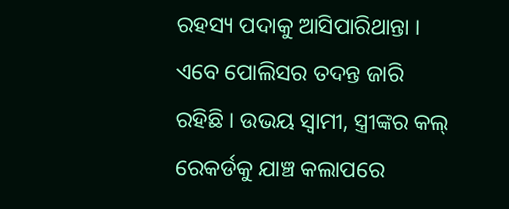ରହସ୍ୟ ପଦାକୁ ଆସିପାରିଥାନ୍ତା । ଏବେ ପୋଲିସର ତଦନ୍ତ ଜାରି ରହିଛି । ଉଭୟ ସ୍ବାମୀ, ସ୍ତ୍ରୀଙ୍କର କଲ୍ ରେକର୍ଡକୁ ଯାଞ୍ଚ କଲାପରେ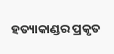ହତ୍ୟାକାଣ୍ଡର ପ୍ରକୃତ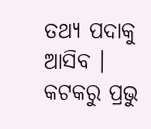ତଥ୍ୟ ପଦାକୁ ଆସିବ ।
କଟକରୁ ପ୍ରଭୁ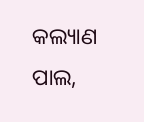କଲ୍ୟାଣ ପାଲ,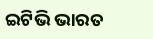ଇଟିଭି ଭାରତ